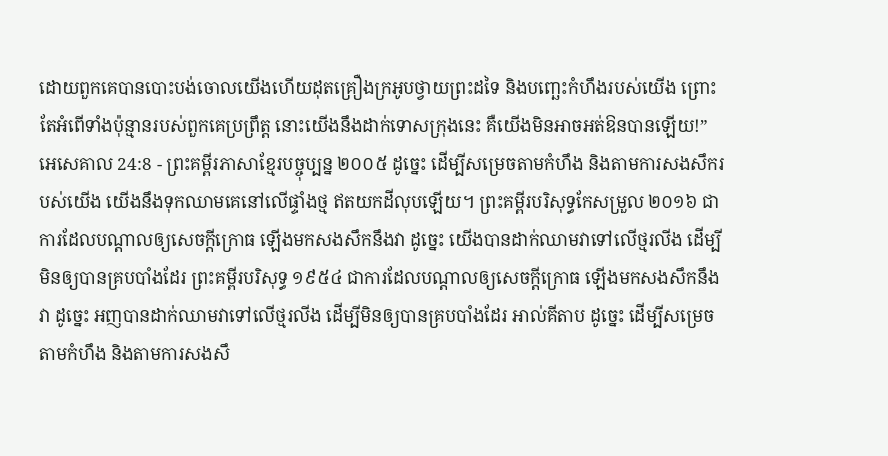ដោយពួកគេបានបោះបង់ចោលយើងហើយដុតគ្រឿងក្រអូបថ្វាយព្រះដទៃ និងបញ្ឆេះកំហឹងរបស់យើង ព្រោះតែអំពើទាំងប៉ុន្មានរបស់ពួកគេប្រព្រឹត្ត នោះយើងនឹងដាក់ទោសក្រុងនេះ គឺយើងមិនអាចអត់ឱនបានឡើយ!”
អេសេគាល 24:8 - ព្រះគម្ពីរភាសាខ្មែរបច្ចុប្បន្ន ២០០៥ ដូច្នេះ ដើម្បីសម្រេចតាមកំហឹង និងតាមការសងសឹករបស់យើង យើងនឹងទុកឈាមគេនៅលើផ្ទាំងថ្ម ឥតយកដីលុបឡើយ។ ព្រះគម្ពីរបរិសុទ្ធកែសម្រួល ២០១៦ ជាការដែលបណ្ដាលឲ្យសេចក្ដីក្រោធ ឡើងមកសងសឹកនឹងវា ដូច្នេះ យើងបានដាក់ឈាមវាទៅលើថ្មរលីង ដើម្បីមិនឲ្យបានគ្របបាំងដែរ ព្រះគម្ពីរបរិសុទ្ធ ១៩៥៤ ជាការដែលបណ្តាលឲ្យសេចក្ដីក្រោធ ឡើងមកសងសឹកនឹងវា ដូច្នេះ អញបានដាក់ឈាមវាទៅលើថ្មរលីង ដើម្បីមិនឲ្យបានគ្របបាំងដែរ អាល់គីតាប ដូច្នេះ ដើម្បីសម្រេចតាមកំហឹង និងតាមការសងសឹ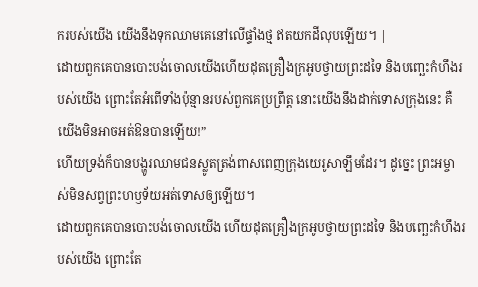ករបស់យើង យើងនឹងទុកឈាមគេនៅលើផ្ទាំងថ្ម ឥតយកដីលុបឡើយ។ |
ដោយពួកគេបានបោះបង់ចោលយើងហើយដុតគ្រឿងក្រអូបថ្វាយព្រះដទៃ និងបញ្ឆេះកំហឹងរបស់យើង ព្រោះតែអំពើទាំងប៉ុន្មានរបស់ពួកគេប្រព្រឹត្ត នោះយើងនឹងដាក់ទោសក្រុងនេះ គឺយើងមិនអាចអត់ឱនបានឡើយ!”
ហើយទ្រង់ក៏បានបង្ហូរឈាមជនស្លូតត្រង់ពាសពេញក្រុងយេរូសាឡឹមដែរ។ ដូច្នេះ ព្រះអម្ចាស់មិនសព្វព្រះហឫទ័យអត់ទោសឲ្យឡើយ។
ដោយពួកគេបានបោះបង់ចោលយើង ហើយដុតគ្រឿងក្រអូបថ្វាយព្រះដទៃ និងបញ្ឆេះកំហឹងរបស់យើង ព្រោះតែ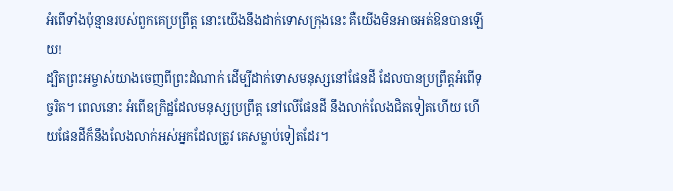អំពើទាំងប៉ុន្មានរបស់ពួកគេប្រព្រឹត្ត នោះយើងនឹងដាក់ទោសក្រុងនេះ គឺយើងមិនអាចអត់ឱនបានឡើយ!
ដ្បិតព្រះអម្ចាស់យាងចេញពីព្រះដំណាក់ ដើម្បីដាក់ទោសមនុស្សនៅផែនដី ដែលបានប្រព្រឹត្តអំពើទុច្ចរិត។ ពេលនោះ អំពើឧក្រិដ្ឋដែលមនុស្សប្រព្រឹត្ត នៅលើផែនដី នឹងលាក់លែងជិតទៀតហើយ ហើយផែនដីក៏នឹងលែងលាក់អស់អ្នកដែលត្រូវ គេសម្លាប់ទៀតដែរ។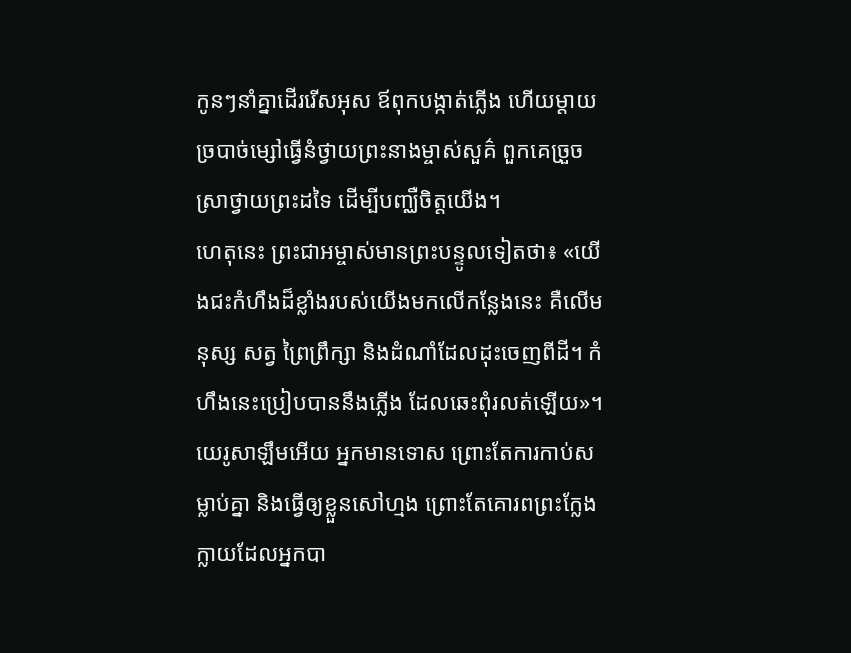កូនៗនាំគ្នាដើររើសអុស ឪពុកបង្កាត់ភ្លើង ហើយម្ដាយច្របាច់ម្សៅធ្វើនំថ្វាយព្រះនាងម្ចាស់សួគ៌ ពួកគេច្រួចស្រាថ្វាយព្រះដទៃ ដើម្បីបញ្ឈឺចិត្តយើង។
ហេតុនេះ ព្រះជាអម្ចាស់មានព្រះបន្ទូលទៀតថា៖ «យើងជះកំហឹងដ៏ខ្លាំងរបស់យើងមកលើកន្លែងនេះ គឺលើមនុស្ស សត្វ ព្រៃព្រឹក្សា និងដំណាំដែលដុះចេញពីដី។ កំហឹងនេះប្រៀបបាននឹងភ្លើង ដែលឆេះពុំរលត់ឡើយ»។
យេរូសាឡឹមអើយ អ្នកមានទោស ព្រោះតែការកាប់សម្លាប់គ្នា និងធ្វើឲ្យខ្លួនសៅហ្មង ព្រោះតែគោរពព្រះក្លែងក្លាយដែលអ្នកបា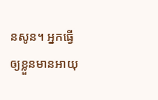នសូន។ អ្នកធ្វើឲ្យខ្លួនមានអាយុ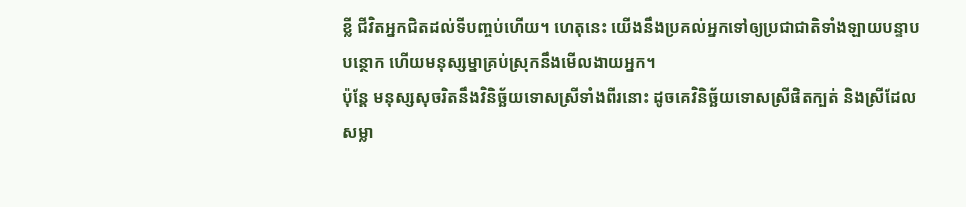ខ្លី ជីវិតអ្នកជិតដល់ទីបញ្ចប់ហើយ។ ហេតុនេះ យើងនឹងប្រគល់អ្នកទៅឲ្យប្រជាជាតិទាំងឡាយបន្ទាបបន្ថោក ហើយមនុស្សម្នាគ្រប់ស្រុកនឹងមើលងាយអ្នក។
ប៉ុន្តែ មនុស្សសុចរិតនឹងវិនិច្ឆ័យទោសស្រីទាំងពីរនោះ ដូចគេវិនិច្ឆ័យទោសស្រីផិតក្បត់ និងស្រីដែលសម្លា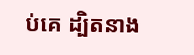ប់គេ ដ្បិតនាង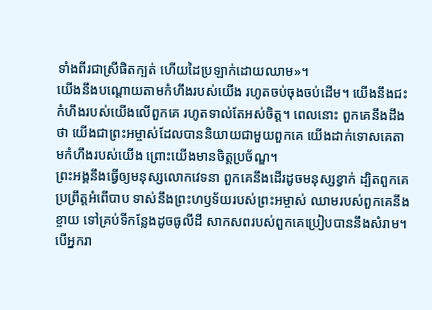ទាំងពីរជាស្រីផិតក្បត់ ហើយដៃប្រឡាក់ដោយឈាម»។
យើងនឹងបណ្ដោយតាមកំហឹងរបស់យើង រហូតចប់ចុងចប់ដើម។ យើងនឹងជះកំហឹងរបស់យើងលើពួកគេ រហូតទាល់តែអស់ចិត្ត។ ពេលនោះ ពួកគេនឹងដឹងថា យើងជាព្រះអម្ចាស់ដែលបាននិយាយជាមួយពួកគេ យើងដាក់ទោសគេតាមកំហឹងរបស់យើង ព្រោះយើងមានចិត្តប្រច័ណ្ឌ។
ព្រះអង្គនឹងធ្វើឲ្យមនុស្សលោកវេទនា ពួកគេនឹងដើរដូចមនុស្សខ្វាក់ ដ្បិតពួកគេប្រព្រឹត្តអំពើបាប ទាស់នឹងព្រះហឫទ័យរបស់ព្រះអម្ចាស់ ឈាមរបស់ពួកគេនឹងខ្ចាយ ទៅគ្រប់ទីកន្លែងដូចធូលីដី សាកសពរបស់ពួកគេប្រៀបបាននឹងសំរាម។
បើអ្នករា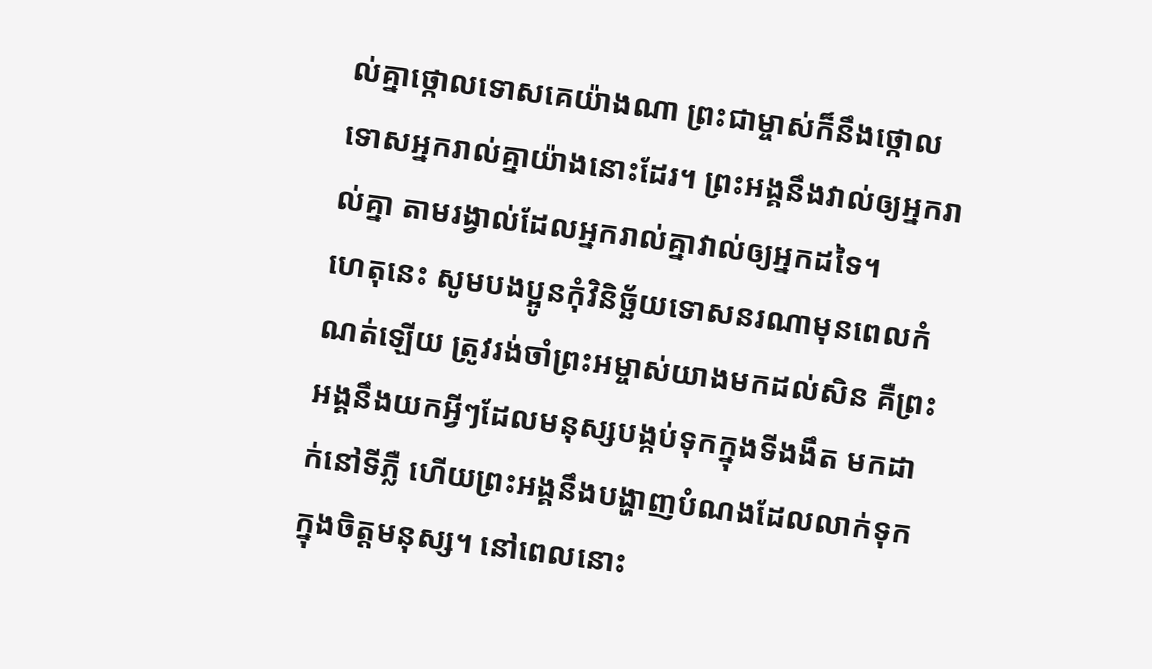ល់គ្នាថ្កោលទោសគេយ៉ាងណា ព្រះជាម្ចាស់ក៏នឹងថ្កោលទោសអ្នករាល់គ្នាយ៉ាងនោះដែរ។ ព្រះអង្គនឹងវាល់ឲ្យអ្នករាល់គ្នា តាមរង្វាល់ដែលអ្នករាល់គ្នាវាល់ឲ្យអ្នកដទៃ។
ហេតុនេះ សូមបងប្អូនកុំវិនិច្ឆ័យទោសនរណាមុនពេលកំណត់ឡើយ ត្រូវរង់ចាំព្រះអម្ចាស់យាងមកដល់សិន គឺព្រះអង្គនឹងយកអ្វីៗដែលមនុស្សបង្កប់ទុកក្នុងទីងងឹត មកដាក់នៅទីភ្លឺ ហើយព្រះអង្គនឹងបង្ហាញបំណងដែលលាក់ទុកក្នុងចិត្តមនុស្ស។ នៅពេលនោះ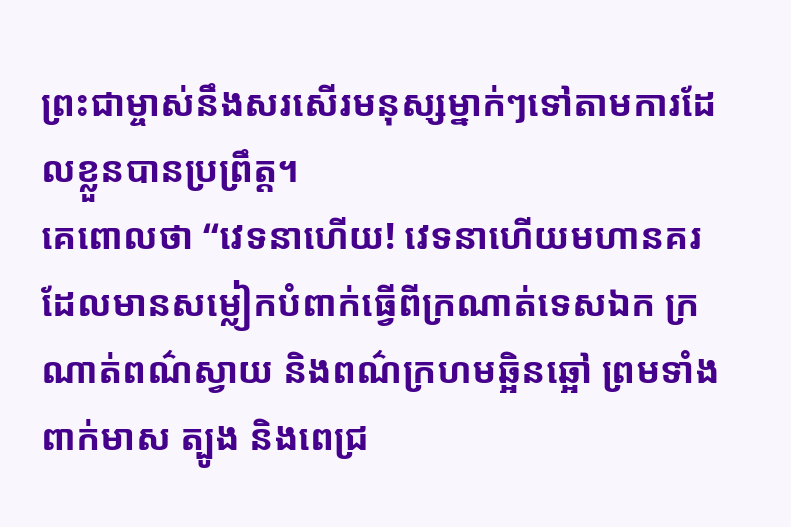ព្រះជាម្ចាស់នឹងសរសើរមនុស្សម្នាក់ៗទៅតាមការដែលខ្លួនបានប្រព្រឹត្ត។
គេពោលថា “វេទនាហើយ! វេទនាហើយមហានគរដែលមានសម្លៀកបំពាក់ធ្វើពីក្រណាត់ទេសឯក ក្រណាត់ពណ៌ស្វាយ និងពណ៌ក្រហមឆ្អិនឆ្អៅ ព្រមទាំងពាក់មាស ត្បូង និងពេជ្រ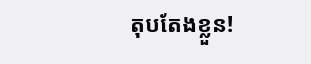តុបតែងខ្លួន!